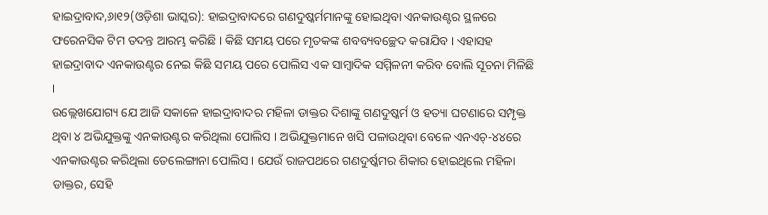ହାଇଦ୍ରାବାଦ,୬ା୧୨(ଓଡ଼ିଶା ଭାସ୍କର): ହାଇଦ୍ରାବାଦରେ ଗଣଦୁଷ୍କର୍ମମାନଙ୍କୁ ହୋଇଥିବା ଏନକାଉଣ୍ଟର ସ୍ଥଳରେ ଫରେନସିକ ଟିମ ତଦନ୍ତ ଆରମ୍ଭ କରିଛି । କିଛି ସମୟ ପରେ ମୃତକଙ୍କ ଶବବ୍ୟବଚ୍ଛେଦ କରାଯିବ । ଏହାସହ ହାଇଦ୍ରାବାଦ ଏନକାଉଣ୍ଟର ନେଇ କିଛି ସମୟ ପରେ ପୋଲିସ ଏକ ସାମ୍ବାଦିକ ସମ୍ମିଳନୀ କରିବ ବୋଲି ସୂଚନା ମିଳିଛି ।
ଉଲ୍ଲେଖଯୋଗ୍ୟ ଯେ ଆଜି ସକାଳେ ହାଇଦ୍ରାବାଦର ମହିଳା ଡାକ୍ତର ଦିଶାଙ୍କୁ ଗଣଦୁଷ୍କର୍ମ ଓ ହତ୍ୟା ଘଟଣାରେ ସମ୍ପୃକ୍ତ ଥିବା ୪ ଅଭିଯୁକ୍ତଙ୍କୁ ଏନକାଉଣ୍ଟର କରିଥିଲା ପୋଲିସ । ଅଭିଯୁକ୍ତମାନେ ଖସି ପଳାଉଥିବା ବେଳେ ଏନଏଚ୍-୪୪ରେ ଏନକାଉଣ୍ଟର କରିଥିଲା ତେଲେଙ୍ଗାନା ପୋଲିସ । ଯେଉଁ ରାଜପଥରେ ଗଣଦୁର୍ଷ୍କମର ଶିକାର ହୋଇଥିଲେ ମହିଳା ଡାକ୍ତର, ସେହି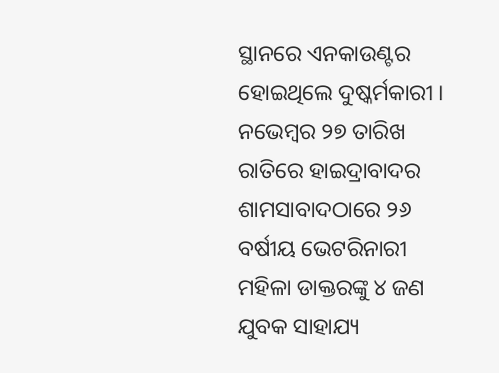ସ୍ଥାନରେ ଏନକାଉଣ୍ଟର ହୋଇଥିଲେ ଦୁଷ୍କର୍ମକାରୀ ।
ନଭେମ୍ବର ୨୭ ତାରିଖ ରାତିରେ ହାଇଦ୍ରାବାଦର ଶାମସାବାଦଠାରେ ୨୬ ବର୍ଷୀୟ ଭେଟରିନାରୀ ମହିଳା ଡାକ୍ତରଙ୍କୁ ୪ ଜଣ ଯୁବକ ସାହାଯ୍ୟ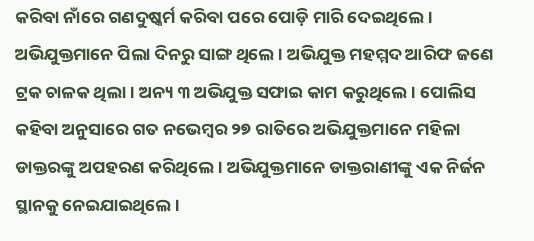କରିବା ନାଁରେ ଗଣଦୁଷ୍କର୍ମ କରିବା ପରେ ପୋଡ଼ି ମାରି ଦେଇଥିଲେ। ଅଭିଯୁକ୍ତମାନେ ପିଲା ଦିନରୁ ସାଙ୍ଗ ଥିଲେ । ଅଭିଯୁକ୍ତ ମହମ୍ମଦ ଆରିଫ ଜଣେ ଟ୍ରକ ଚାଳକ ଥିଲା । ଅନ୍ୟ ୩ ଅଭିଯୁକ୍ତ ସଫାଇ କାମ କରୁଥିଲେ । ପୋଲିସ କହିବା ଅନୁସାରେ ଗତ ନଭେମ୍ବର ୨୭ ରାତିରେ ଅଭିଯୁକ୍ତମାନେ ମହିଳା ଡାକ୍ତରଙ୍କୁ ଅପହରଣ କରିଥିଲେ । ଅଭିଯୁକ୍ତମାନେ ଡାକ୍ତରାଣୀଙ୍କୁ ଏକ ନିର୍ଜନ ସ୍ଥାନକୁ ନେଇଯାଇଥିଲେ ।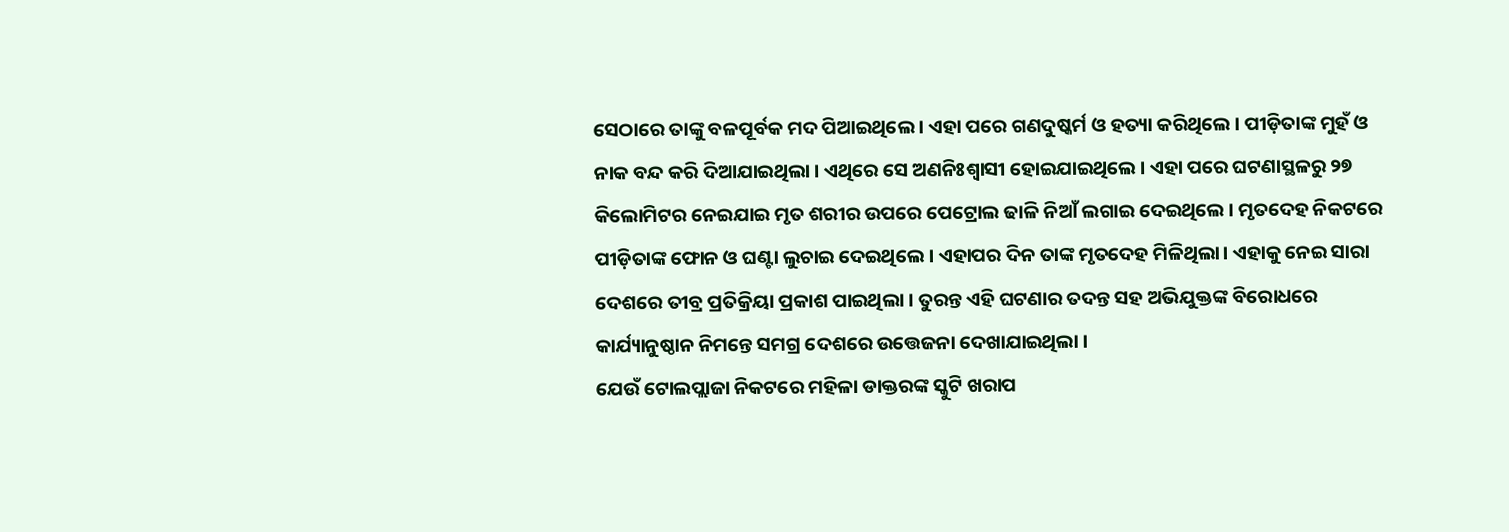ସେଠାରେ ତାଙ୍କୁ ବଳପୂର୍ବକ ମଦ ପିଆଇଥିଲେ । ଏହା ପରେ ଗଣଦୁଷ୍କର୍ମ ଓ ହତ୍ୟା କରିଥିଲେ । ପୀଡ଼ିତାଙ୍କ ମୁହଁ ଓ ନାକ ବନ୍ଦ କରି ଦିଆଯାଇଥିଲା । ଏଥିରେ ସେ ଅଣନିଃଶ୍ୱାସୀ ହୋଇଯାଇଥିଲେ । ଏହା ପରେ ଘଟଣାସ୍ଥଳରୁ ୨୭ କିଲୋମିଟର ନେଇଯାଇ ମୃତ ଶରୀର ଉପରେ ପେଟ୍ରୋଲ ଢାଳି ନିଆଁ ଲଗାଇ ଦେଇଥିଲେ । ମୃତଦେହ ନିକଟରେ ପୀଡ଼ିତାଙ୍କ ଫୋନ ଓ ଘଣ୍ଟା ଲୁଚାଇ ଦେଇଥିଲେ । ଏହାପର ଦିନ ତାଙ୍କ ମୃତଦେହ ମିଳିଥିଲା। ଏହାକୁ ନେଇ ସାରା ଦେଶରେ ତୀବ୍ର ପ୍ରତିକ୍ରିୟା ପ୍ରକାଶ ପାଇଥିଲା । ତୁରନ୍ତ ଏହି ଘଟଣାର ତଦନ୍ତ ସହ ଅଭିଯୁକ୍ତଙ୍କ ବିରୋଧରେ କାର୍ଯ୍ୟାନୁଷ୍ଠାନ ନିମନ୍ତେ ସମଗ୍ର ଦେଶରେ ଉତ୍ତେଜନା ଦେଖାଯାଇଥିଲା ।
ଯେଉଁ ଟୋଲପ୍ଲାଜା ନିକଟରେ ମହିଳା ଡାକ୍ତରଙ୍କ ସ୍କୁଟି ଖରାପ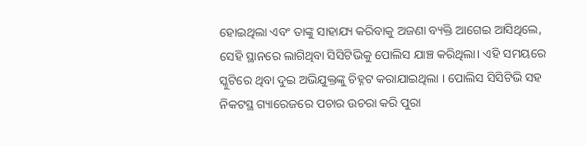ହୋଇଥିଲା ଏବଂ ତାଙ୍କୁ ସାହାଯ୍ୟ କରିବାକୁ ଅଜଣା ବ୍ୟକ୍ତି ଆଗେଇ ଆସିଥିଲେ, ସେହି ସ୍ଥାନରେ ଲାଗିଥିବା ସିସିଟିଭିକୁ ପୋଲିସ ଯାଞ୍ଚ କରିଥିଲା। ଏହି ସମୟରେ ସ୍କୁଟିରେ ଥିବା ଦୁଇ ଅଭିଯୁକ୍ତଙ୍କୁ ଚିହ୍ନଟ କରାଯାଇଥିଲା । ପୋଲିସ ସିସିଟିଭି ସହ ନିକଟସ୍ଥ ଗ୍ୟାରେଜରେ ପଚାର ଉଚରା କରି ପୁରା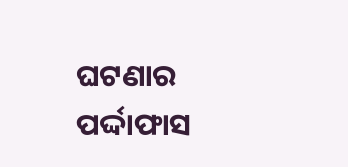ଘଟଣାର ପର୍ଦ୍ଦାଫାସ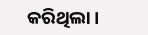କରିଥିଲା ।